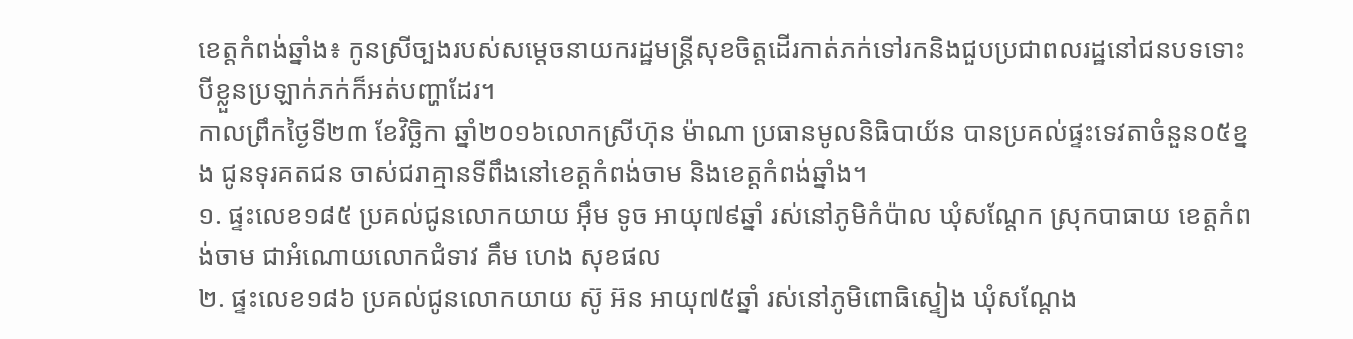ខេត្តកំពង់ឆ្នាំង៖ កូនស្រីច្បងរបស់សម្ដេចនាយករដ្ឋមន្ត្រីសុខចិត្តដើរកាត់ភក់ទៅរកនិងជួបប្រជាពលរដ្ឋនៅជនបទទោះបីខ្លួនប្រឡាក់ភក់ក៏អត់បញ្ហាដែរ។
កាលព្រឹកថ្ងៃទី២៣ ខែវិច្ឆិកា ឆ្នាំ២០១៦លោកស្រីហ៊ុន ម៉ាណា ប្រធានមូលនិធិបាយ័ន បានប្រគល់ផ្ទះទេវតាចំនួន០៥ខ្នង ជូនទុរគតជន ចាស់ជរាគ្មានទីពឹងនៅខេត្តកំពង់ចាម និងខេត្តកំពង់ឆ្នាំង។
១. ផ្ទះលេខ១៨៥ ប្រគល់ជូនលោកយាយ អុឹម ទូច អាយុ៧៩ឆ្នាំ រស់នៅភូមិកំប៉ាល ឃុំសណ្តែក ស្រុកបាធាយ ខេត្តកំពង់ចាម ជាអំណោយលោកជំទាវ គឹម ហេង សុខផល
២. ផ្ទះលេខ១៨៦ ប្រគល់ជូនលោកយាយ ស៊ូ អ៊ន អាយុ៧៥ឆ្នាំ រស់នៅភូមិពោធិស្ទៀង ឃុំសណ្តែង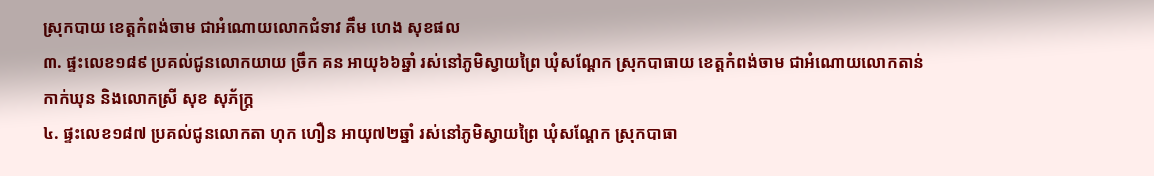ស្រុកបាយ ខេត្តកំពង់ចាម ជាអំណោយលោកជំទាវ គឹម ហេង សុខផល
៣. ផ្ទះលេខ១៨៩ ប្រគល់ជូនលោកយាយ ច្រឹក គន អាយុ៦៦ឆ្នាំ រស់នៅភូមិស្វាយព្រៃ ឃុំសណ្តែក ស្រុកបាធាយ ខេត្តកំពង់ចាម ជាអំណោយលោកតាន់ កាក់ឃុន និងលោកស្រី សុខ សុភ័ក្ត្រ
៤. ផ្ទះលេខ១៨៧ ប្រគល់ជូនលោកតា ហុក ហឿន អាយុ៧២ឆ្នាំ រស់នៅភូមិស្វាយព្រៃ ឃុំសណ្តែក ស្រុកបាធា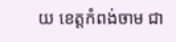យ ខេត្តកំពង់ចាម ជា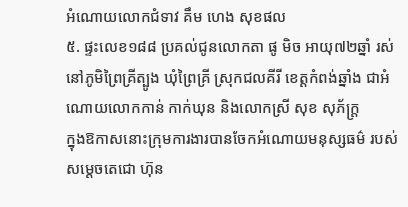អំណោយលោកជំទាវ គឹម ហេង សុខផល
៥. ផ្ទះលេខ១៨៨ ប្រគល់ជូនលោកតា ផូ មិច អាយុ៧២ឆ្នាំ រស់នៅភូមិព្រៃគ្រីត្បូង ឃុំព្រៃគ្រី ស្រុកជលគីរី ខេត្តកំពង់ឆ្នាំង ជាអំណោយលោកកាន់ កាក់ឃុន និងលោកស្រី សុខ សុភ័ក្ត្រ
ក្នុងឱកាសនោះក្រុមការងារបានចែកអំណោយមនុស្សធម៌ របស់សម្តេចតេជោ ហ៊ុន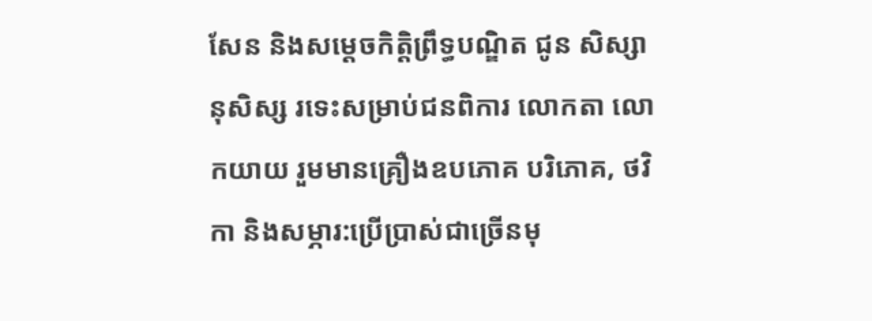សែន និងសម្តេចកិត្តិព្រឹទ្ធបណ្ឌិត ជូន សិស្សានុសិស្ស រទេះសម្រាប់ជនពិការ លោកតា លោកយាយ រួមមានគ្រឿងឧបភោគ បរិភោគ, ថវិកា និងសម្ភារ:ប្រើប្រាស់ជាច្រើនមុ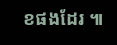ខផងដែរ ៕